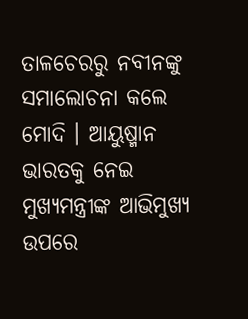ତାଳଚେରରୁ ନବୀନଙ୍କୁ ସମାଲୋଚନା କଲେ ମୋଦି । ଆୟୁଷ୍ମାନ ଭାରତକୁ ନେଇ ମୁଖ୍ୟମନ୍ତ୍ରୀଙ୍କ ଆଭିମୁଖ୍ୟ ଉପରେ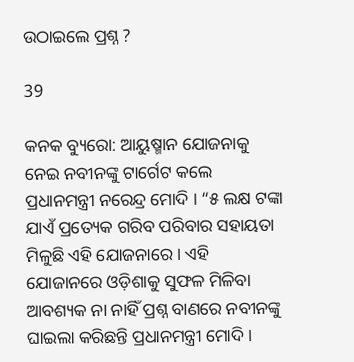ଉଠାଇଲେ ପ୍ରଶ୍ନ ?

39

କନକ ବ୍ୟୁରୋ: ଆୟୁଷ୍ମାନ ଯୋଜନାକୁ ନେଇ ନବୀନଙ୍କୁ ଟାର୍ଗେଟ କଲେ ପ୍ରଧାନମନ୍ତ୍ରୀ ନରେନ୍ଦ୍ର ମୋଦି । “୫ ଲକ୍ଷ ଟଙ୍କା ଯାଏଁ ପ୍ରତ୍ୟେକ ଗରିବ ପରିବାର ସହାୟତା ମିଳୁଛି ଏହି ଯୋଜନାରେ । ଏହି ଯୋଜାନରେ ଓଡ଼ିଶାକୁ ସୁଫଳ ମିଳିବା ଆବଶ୍ୟକ ନା ନାହିଁ ପ୍ରଶ୍ନ ବାଣରେ ନବୀନଙ୍କୁ ଘାଇଲା କରିଛନ୍ତି ପ୍ରଧାନମନ୍ତ୍ରୀ ମୋଦି ।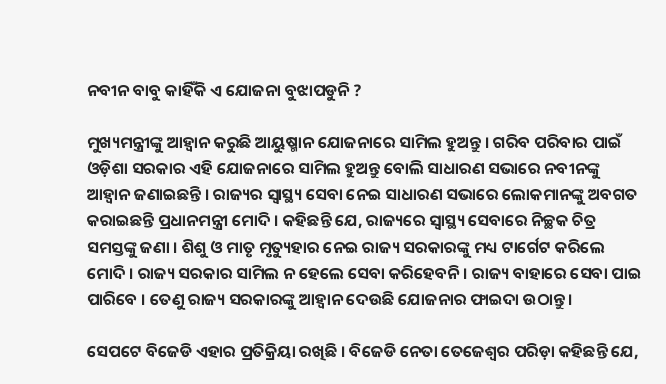ନବୀନ ବାବୁ କାହିଁକି ଏ ଯୋଜନା ବୁଝାପଡୁନି ?

ମୁଖ୍ୟମନ୍ତ୍ରୀଙ୍କୁ ଆହ୍ୱାନ କରୁଛି ଆୟୁଷ୍ମାନ ଯୋଜନାରେ ସାମିଲ ହୁଅନ୍ତୁ । ଗରିବ ପରିବାର ପାଇଁ ଓଡ଼ିଶା ସରକାର ଏହି ଯୋଜନାରେ ସାମିଲ ହୁଅନ୍ତୁ ବୋଲି ସାଧାରଣ ସଭାରେ ନବୀନଙ୍କୁ ଆହ୍ୱାନ ଜଣାଇଛନ୍ତି । ରାଜ୍ୟର ସ୍ୱାସ୍ଥ୍ୟ ସେବା ନେଇ ସାଧାରଣ ସଭାରେ ଲୋକମାନଙ୍କୁ ଅବଗତ କରାଇଛନ୍ତି ପ୍ରଧାନମନ୍ତ୍ରୀ ମୋଦି । କହିଛନ୍ତି ଯେ, ରାଜ୍ୟରେ ସ୍ୱାସ୍ଥ୍ୟ ସେବାରେ ନିଚ୍ଛକ ଚିତ୍ର ସମସ୍ତଙ୍କୁ ଜଣା । ଶିଶୁ ଓ ମାତୃ ମୃତ୍ୟୁହାର ନେଇ ରାଜ୍ୟ ସରକାରଙ୍କୁ ମଧ୍ୟ ଟାର୍ଗେଟ କରିଲେ ମୋଦି । ରାଜ୍ୟ ସରକାର ସାମିଲ ନ ହେଲେ ସେବା କରିହେବନି । ରାଜ୍ୟ ବାହାରେ ସେବା ପାଇ ପାରିବେ । ତେଣୁ ରାଜ୍ୟ ସରକାରଙ୍କୁ ଆହ୍ୱାନ ଦେଉଛି ଯୋଜନାର ଫାଇଦା ଉଠାନ୍ତୁ ।

ସେପଟେ ବିଜେଡି ଏହାର ପ୍ରତିକ୍ରିୟା ରଖିଛି । ବିଜେଡି ନେତା ତେଜେଶ୍ୱର ପରିଡ଼ା କହିଛନ୍ତି ଯେ,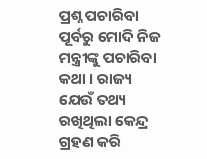ପ୍ରଶ୍ନ ପଚାରିବା ପୂର୍ବରୁ ମୋଦି ନିଜ ମନ୍ତ୍ରୀଙ୍କୁ ପଚାରିବା କଥା । ରାଜ୍ୟ ଯେଉଁ ତଥ୍ୟ ରଖିଥିଲା କେନ୍ଦ୍ର ଗ୍ରହଣ କରି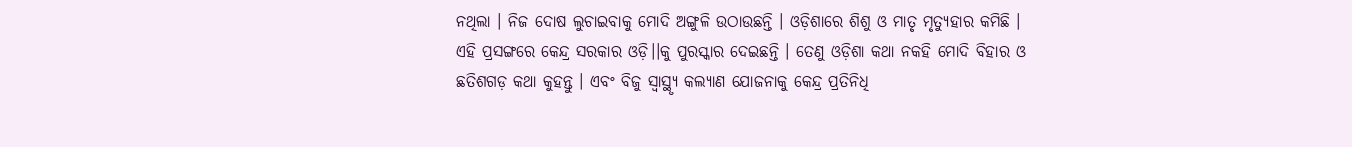ନଥିଲା । ନିଜ ଦୋଷ ଲୁଚାଇବାକୁ ମୋଦି ଅଙ୍ଗୁଳି ଉଠାଉଛନ୍ତି । ଓଡ଼ିଶାରେ ଶିଶୁ ଓ ମାତୃ ମୃତ୍ୟୁହାର କମିଛି । ଏହି ପ୍ରସଙ୍ଗରେ କେନ୍ଦ୍ର ସରକାର ଓଡ଼ି।।କୁ ପୁରସ୍କାର ଦେଇଛନ୍ତି । ତେଣୁ ଓଡ଼ିଶା କଥା ନକହି ମୋଦି ବିହାର ଓ ଛତିଶଗଡ଼ କଥା କୁହନ୍ତୁ । ଏବଂ ବିଜୁ ସ୍ୱାସ୍ଥ୍ୟୃ କଲ୍ୟାଣ ଯୋଜନାକୁ କେନ୍ଦ୍ର ପ୍ରତିନିଧି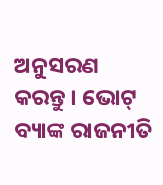ଅନୁସରଣ କରନ୍ତୁ । ଭୋଟ୍ ବ୍ୟାଙ୍କ ରାଜନୀତି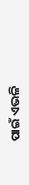ପାଇଁ ଏଭଳି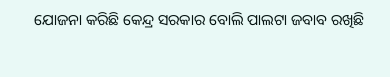ଯୋଜନା କରିଛି କେନ୍ଦ୍ର ସରକାର ବୋଲି ପାଲଟା ଜବାବ ରଖିଛି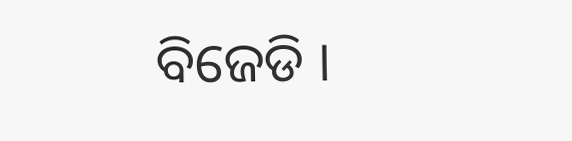ବିଜେଡି ।